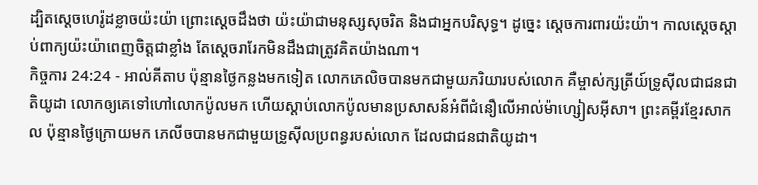ដ្បិតស្តេចហេរ៉ូដខ្លាចយ៉ះយ៉ា ព្រោះស្តេចដឹងថា យ៉ះយ៉ាជាមនុស្សសុចរិត និងជាអ្នកបរិសុទ្ធ។ ដូច្នេះ ស្តេចការពារយ៉ះយ៉ា។ កាលស្តេចស្តាប់ពាក្យយ៉ះយ៉ាពេញចិត្តជាខ្លាំង តែស្តេចរារែកមិនដឹងជាត្រូវគិតយ៉ាងណា។
កិច្ចការ 24:24 - អាល់គីតាប ប៉ុន្មានថ្ងៃកន្លងមកទៀត លោកភេលិចបានមកជាមួយភរិយារបស់លោក គឺម្ចាស់ក្សត្រីយ៍ទ្រូស៊ីលជាជនជាតិយូដា លោកឲ្យគេទៅហៅលោកប៉ូលមក ហើយស្ដាប់លោកប៉ូលមានប្រសាសន៍អំពីជំនឿលើអាល់ម៉ាហ្សៀសអ៊ីសា។ ព្រះគម្ពីរខ្មែរសាកល ប៉ុន្មានថ្ងៃក្រោយមក ភេលីចបានមកជាមួយទ្រូស៊ីលប្រពន្ធរបស់លោក ដែលជាជនជាតិយូដា។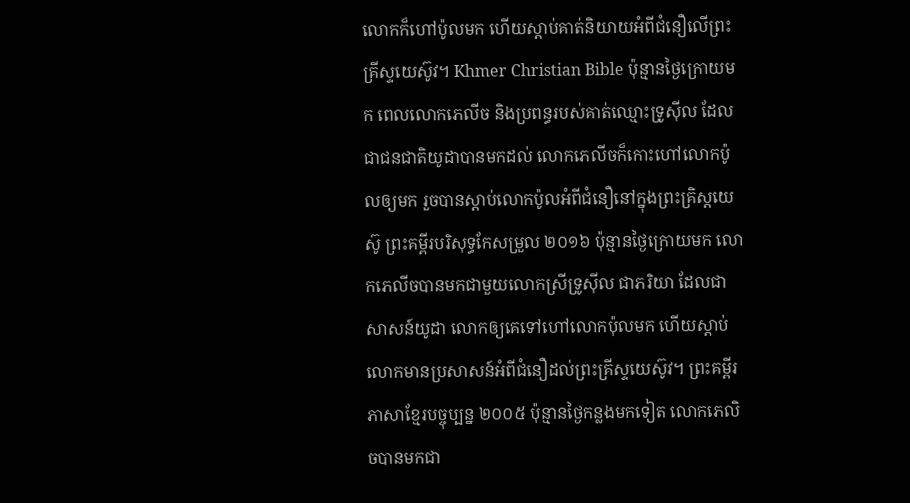លោកក៏ហៅប៉ូលមក ហើយស្ដាប់គាត់និយាយអំពីជំនឿលើព្រះគ្រីស្ទយេស៊ូវ។ Khmer Christian Bible ប៉ុន្មានថ្ងៃក្រោយមក ពេលលោកភេលីច និងប្រពន្ធរបស់គាត់ឈ្មោះទ្រូស៊ីល ដែលជាជនជាតិយូដាបានមកដល់ លោកភេលីចក៏កោះហៅលោកប៉ូលឲ្យមក រួចបានស្ដាប់លោកប៉ូលអំពីជំនឿនៅក្នុងព្រះគ្រិស្ដយេស៊ូ ព្រះគម្ពីរបរិសុទ្ធកែសម្រួល ២០១៦ ប៉ុន្មានថ្ងៃក្រោយមក លោកភេលីចបានមកជាមួយលោកស្រីទ្រូស៊ីល ជាភរិយា ដែលជាសាសន៍យូដា លោកឲ្យគេទៅហៅលោកប៉ុលមក ហើយស្តាប់លោកមានប្រសាសន៍អំពីជំនឿដល់ព្រះគ្រីស្ទយេស៊ូវ។ ព្រះគម្ពីរភាសាខ្មែរបច្ចុប្បន្ន ២០០៥ ប៉ុន្មានថ្ងៃកន្លងមកទៀត លោកភេលិចបានមកជា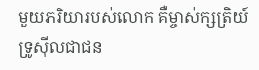មួយភរិយារបស់លោក គឺម្ចាស់ក្សត្រិយ៍ទ្រូស៊ីលជាជន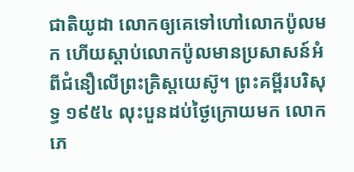ជាតិយូដា លោកឲ្យគេទៅហៅលោកប៉ូលមក ហើយស្ដាប់លោកប៉ូលមានប្រសាសន៍អំពីជំនឿលើព្រះគ្រិស្តយេស៊ូ។ ព្រះគម្ពីរបរិសុទ្ធ ១៩៥៤ លុះបួនដប់ថ្ងៃក្រោយមក លោកភេ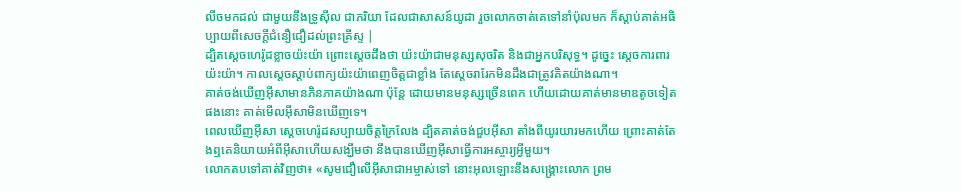លីចមកដល់ ជាមួយនឹងទ្រូស៊ីល ជាភរិយា ដែលជាសាសន៍យូដា រួចលោកចាត់គេទៅនាំប៉ុលមក ក៏ស្តាប់គាត់អធិប្បាយពីសេចក្ដីជំនឿជឿដល់ព្រះគ្រីស្ទ |
ដ្បិតស្តេចហេរ៉ូដខ្លាចយ៉ះយ៉ា ព្រោះស្តេចដឹងថា យ៉ះយ៉ាជាមនុស្សសុចរិត និងជាអ្នកបរិសុទ្ធ។ ដូច្នេះ ស្តេចការពារយ៉ះយ៉ា។ កាលស្តេចស្តាប់ពាក្យយ៉ះយ៉ាពេញចិត្តជាខ្លាំង តែស្តេចរារែកមិនដឹងជាត្រូវគិតយ៉ាងណា។
គាត់ចង់ឃើញអ៊ីសាមានភិនភាគយ៉ាងណា ប៉ុន្តែ ដោយមានមនុស្សច្រើនពេក ហើយដោយគាត់មានមាឌតូចទៀតផងនោះ គាត់មើលអ៊ីសាមិនឃើញទេ។
ពេលឃើញអ៊ីសា ស្តេចហេរ៉ូដសប្បាយចិត្តក្រៃលែង ដ្បិតគាត់ចង់ជួបអ៊ីសា តាំងពីយូរយារមកហើយ ព្រោះគាត់តែងឮគេនិយាយអំពីអ៊ីសាហើយសង្ឃឹមថា នឹងបានឃើញអ៊ីសាធ្វើការអស្ចារ្យអ្វីមួយ។
លោកតបទៅគាត់វិញថា៖ «សូមជឿលើអ៊ីសាជាអម្ចាស់ទៅ នោះអុលឡោះនឹងសង្គ្រោះលោក ព្រម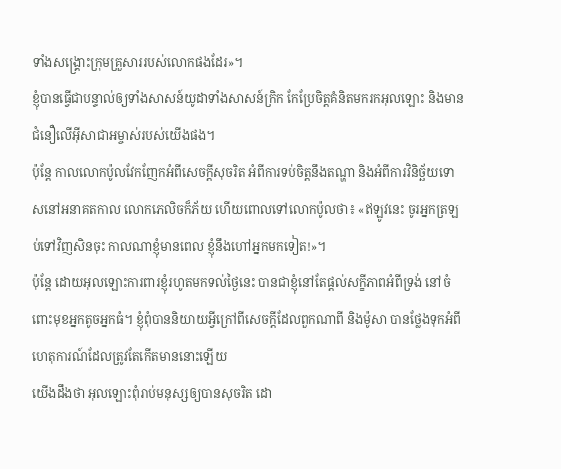ទាំងសង្គ្រោះក្រុមគ្រួសាររបស់លោកផងដែរ»។
ខ្ញុំបានធ្វើជាបន្ទាល់ឲ្យទាំងសាសន៍យូដាទាំងសាសន៍ក្រិក កែប្រែចិត្ដគំនិតមករកអុលឡោះ និងមានជំនឿលើអ៊ីសាជាអម្ចាស់របស់យើងផង។
ប៉ុន្ដែ កាលលោកប៉ូលវែកញែកអំពីសេចក្ដីសុចរិត អំពីការទប់ចិត្ដនឹងតណ្ហា និងអំពីការវិនិច្ឆ័យទោសនៅអនាគតកាល លោកភេលិចក៏ភ័យ ហើយពោលទៅលោកប៉ូលថា៖ «ឥឡូវនេះ ចូរអ្នកត្រឡប់ទៅវិញសិនចុះ កាលណាខ្ញុំមានពេល ខ្ញុំនឹងហៅអ្នកមកទៀត!»។
ប៉ុន្ដែ ដោយអុលឡោះការពារខ្ញុំរហូតមកទល់ថ្ងៃនេះ បានជាខ្ញុំនៅតែផ្ដល់សក្ខីភាពអំពីទ្រង់ នៅចំពោះមុខអ្នកតូចអ្នកធំ។ ខ្ញុំពុំបាននិយាយអ្វីក្រៅពីសេចក្ដីដែលពួកណាពី និងម៉ូសា បានថ្លែងទុកអំពីហេតុការណ៍ដែលត្រូវតែកើតមាននោះឡើយ
យើងដឹងថា អុលឡោះពុំរាប់មនុស្សឲ្យបានសុចរិត ដោ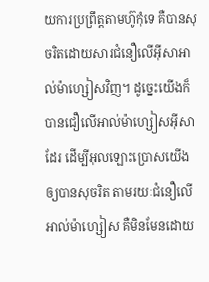យការប្រព្រឹត្ដតាមហ៊ូកុំទេ គឺបានសុចរិតដោយសារជំនឿលើអ៊ីសាអាល់ម៉ាហ្សៀសវិញ។ ដូច្នេះយើងក៏បានជឿលើអាល់ម៉ាហ្សៀសអ៊ីសាដែរ ដើម្បីអុលឡោះប្រោសយើងឲ្យបានសុចរិត តាមរយៈជំនឿលើអាល់ម៉ាហ្សៀស គឺមិនមែនដោយ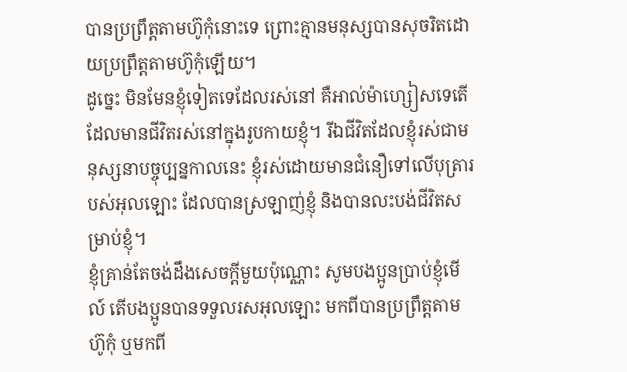បានប្រព្រឹត្ដតាមហ៊ូកុំនោះទេ ព្រោះគ្មានមនុស្សបានសុចរិតដោយប្រព្រឹត្ដតាមហ៊ូកុំឡើយ។
ដូច្នេះ មិនមែនខ្ញុំទៀតទេដែលរស់នៅ គឺអាល់ម៉ាហ្សៀសទេតើ ដែលមានជីវិតរស់នៅក្នុងរូបកាយខ្ញុំ។ រីឯជីវិតដែលខ្ញុំរស់ជាមនុស្សនាបច្ចុប្បន្នកាលនេះ ខ្ញុំរស់ដោយមានជំនឿទៅលើបុត្រារបស់អុលឡោះ ដែលបានស្រឡាញ់ខ្ញុំ និងបានលះបង់ជីវិតសម្រាប់ខ្ញុំ។
ខ្ញុំគ្រាន់តែចង់ដឹងសេចក្ដីមួយប៉ុណ្ណោះ សូមបងប្អូនប្រាប់ខ្ញុំមើល៍ តើបងប្អូនបានទទួលរសអុលឡោះ មកពីបានប្រព្រឹត្ដតាមហ៊ូកុំ ឬមកពី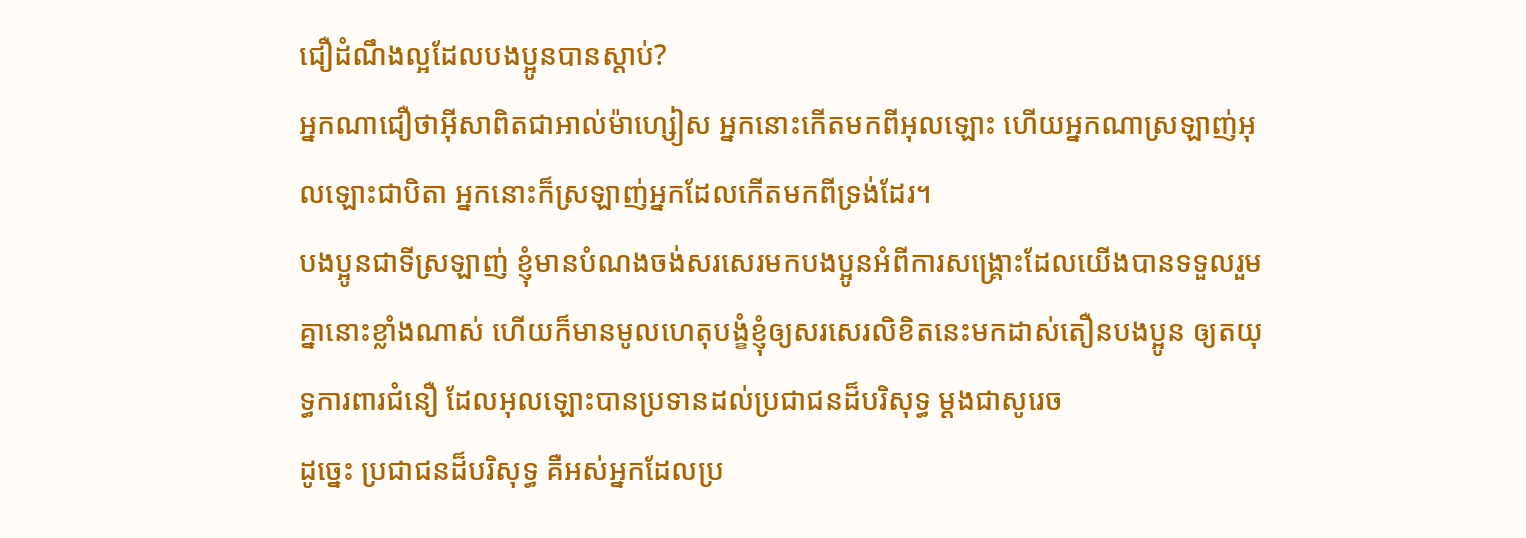ជឿដំណឹងល្អដែលបងប្អូនបានស្ដាប់?
អ្នកណាជឿថាអ៊ីសាពិតជាអាល់ម៉ាហ្សៀស អ្នកនោះកើតមកពីអុលឡោះ ហើយអ្នកណាស្រឡាញ់អុលឡោះជាបិតា អ្នកនោះក៏ស្រឡាញ់អ្នកដែលកើតមកពីទ្រង់ដែរ។
បងប្អូនជាទីស្រឡាញ់ ខ្ញុំមានបំណងចង់សរសេរមកបងប្អូនអំពីការសង្គ្រោះដែលយើងបានទទួលរួមគ្នានោះខ្លាំងណាស់ ហើយក៏មានមូលហេតុបង្ខំខ្ញុំឲ្យសរសេរលិខិតនេះមកដាស់តឿនបងប្អូន ឲ្យតយុទ្ធការពារជំនឿ ដែលអុលឡោះបានប្រទានដល់ប្រជាជនដ៏បរិសុទ្ធ ម្ដងជាសូរេច
ដូច្នេះ ប្រជាជនដ៏បរិសុទ្ធ គឺអស់អ្នកដែលប្រ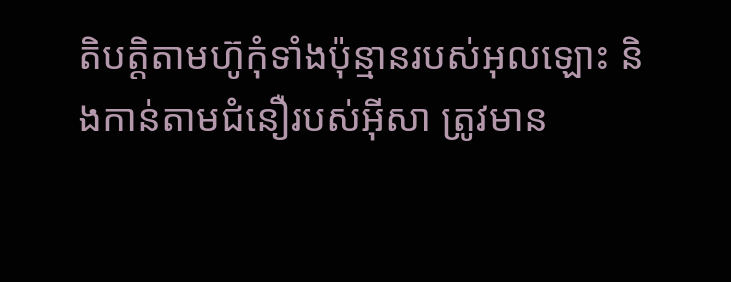តិបត្ដិតាមហ៊ូកុំទាំងប៉ុន្មានរបស់អុលឡោះ និងកាន់តាមជំនឿរបស់អ៊ីសា ត្រូវមាន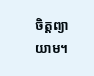ចិត្ដព្យាយាម។